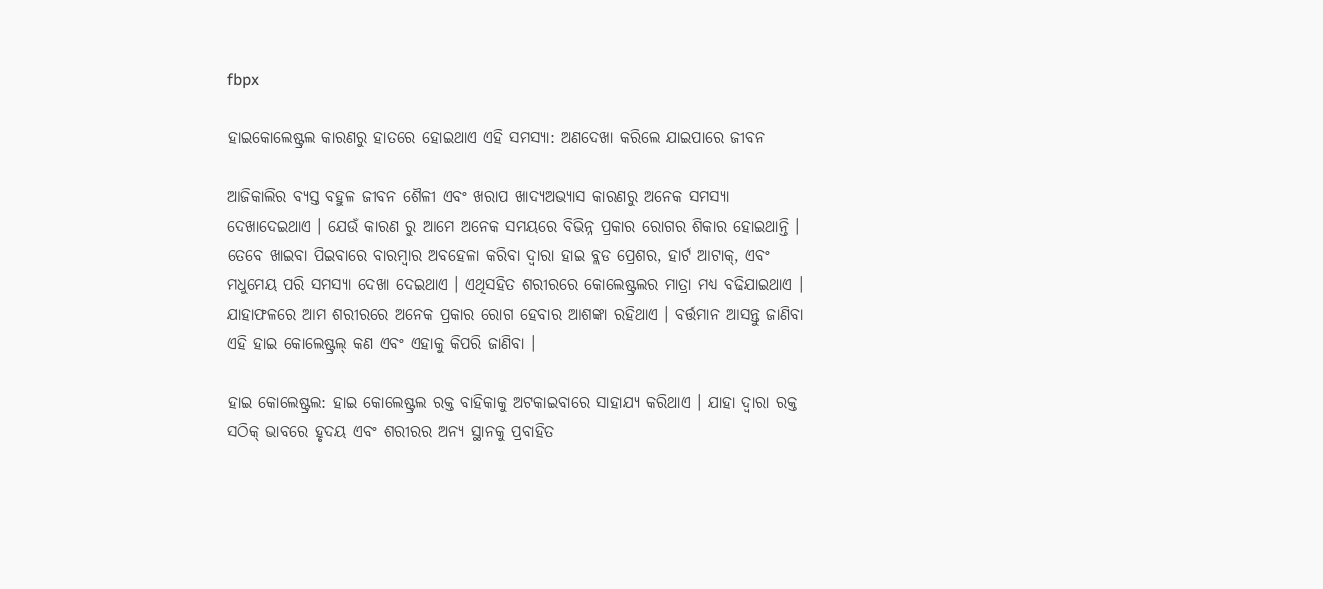fbpx

ହାଇକୋଲେଷ୍ଟ୍ରଲ କାରଣରୁ ହାତରେ ହୋଇଥାଏ ଏହି ସମସ୍ୟା: ଅଣଦେଖା କରିଲେ ଯାଇପାରେ ଜୀବନ

ଆଜିକାଲିର ବ୍ୟସ୍ତ ବହୁଳ ଜୀବନ ଶୈଳୀ ଏବଂ ଖରାପ ଖାଦ୍ୟଅଭ୍ୟାସ କାରଣରୁ ଅନେକ ସମସ୍ୟା ଦେଖାଦେଇଥାଏ । ଯେଉଁ କାରଣ ରୁ ଆମେ ଅନେକ ସମୟରେ ବିଭିନ୍ନ ପ୍ରକାର ରୋଗର ଶିକାର ହୋଇଥାନ୍ତି । ତେବେ ଖାଇବା ପିଇବାରେ ବାରମ୍ବାର ଅବହେଳା କରିବା ଦ୍ୱାରା ହାଇ ବ୍ଲଡ ପ୍ରେଶର, ହାର୍ଟ ଆଟାକ୍, ଏବଂ ମଧୁମେୟ ପରି ସମସ୍ୟା ଦେଖା ଦେଇଥାଏ । ଏଥିସହିତ ଶରୀରରେ କୋଲେଷ୍ଟ୍ରଲର ମାତ୍ରା ମଧ୍ୟ ବଢିଯାଇଥାଏ । ଯାହାଫଳରେ ଆମ ଶରୀରରେ ଅନେକ ପ୍ରକାର ରୋଗ ହେବାର ଆଶଙ୍କା ରହିଥାଏ । ବର୍ତ୍ତମାନ ଆସନ୍ତୁ ଜାଣିବା ଏହି ହାଇ କୋଲେଷ୍ଟ୍ରଲ୍ କଣ ଏବଂ ଏହାକୁ କିପରି ଜାଣିବା ।

ହାଇ କୋଲେଷ୍ଟ୍ରଲ: ହାଇ କୋଲେଷ୍ଟ୍ରଲ ରକ୍ତ ବାହିକାକୁ ଅଟକାଇବାରେ ସାହାଯ୍ୟ କରିଥାଏ । ଯାହା ଦ୍ୱାରା ରକ୍ତ ସଠିକ୍ ଭାବରେ ହୃଦୟ ଏବଂ ଶରୀରର ଅନ୍ୟ ସ୍ଥାନକୁ ପ୍ରବାହିତ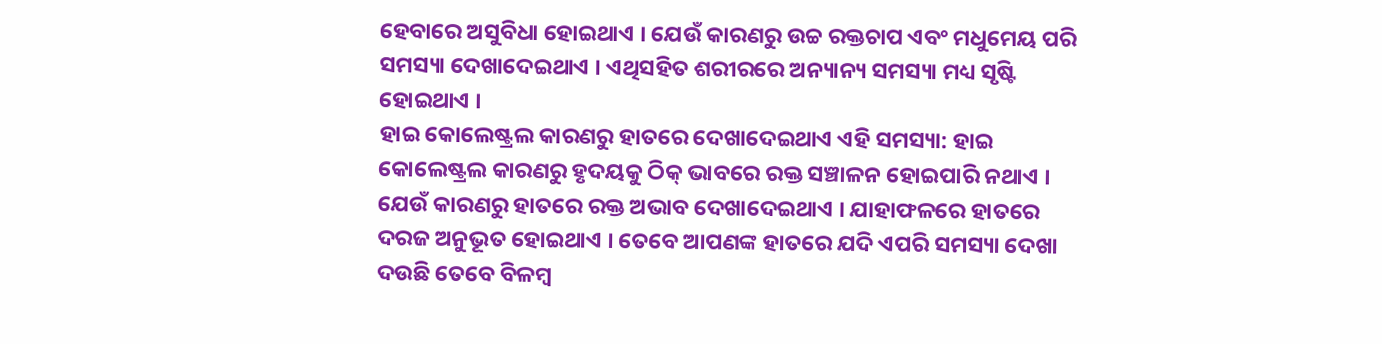ହେବାରେ ଅସୁବିଧା ହୋଇଥାଏ । ଯେଉଁ କାରଣରୁ ଉଚ୍ଚ ରକ୍ତଚାପ ଏବଂ ମଧୁମେୟ ପରି ସମସ୍ୟା ଦେଖାଦେଇଥାଏ । ଏଥିସହିତ ଶରୀରରେ ଅନ୍ୟାନ୍ୟ ସମସ୍ୟା ମଧ୍ୟ ସୃଷ୍ଟି ହୋଇଥାଏ ।
ହାଇ କୋଲେଷ୍ଟ୍ରଲ କାରଣରୁ ହାତରେ ଦେଖାଦେଇଥାଏ ଏହି ସମସ୍ୟା: ହାଇ କୋଲେଷ୍ଟ୍ରଲ କାରଣରୁ ହୃଦୟକୁ ଠିକ୍ ଭାବରେ ରକ୍ତ ସଞ୍ଚାଳନ ହୋଇପାରି ନଥାଏ । ଯେଉଁ କାରଣରୁ ହାତରେ ରକ୍ତ ଅଭାବ ଦେଖାଦେଇଥାଏ । ଯାହାଫଳରେ ହାତରେ ଦରଜ ଅନୁଭୂତ ହୋଇଥାଏ । ତେବେ ଆପଣଙ୍କ ହାତରେ ଯଦି ଏପରି ସମସ୍ୟା ଦେଖା ଦଉଛି ତେବେ ବିଳମ୍ବ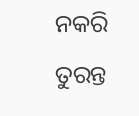ନକରି ତୁରନ୍ତ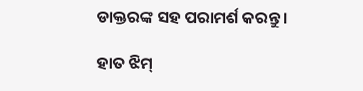ଡାକ୍ତରଙ୍କ ସହ ପରାମର୍ଶ କରନ୍ତୁ ।

ହାତ ଝିମ୍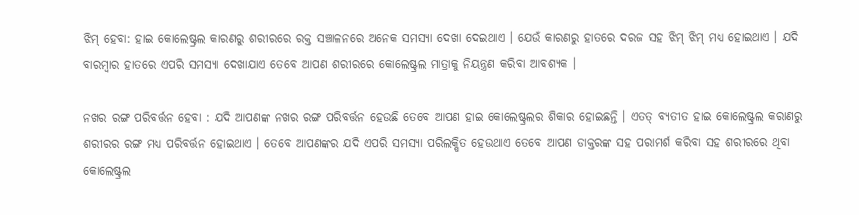ଝିମ୍ ହେବା: ହାଇ କୋଲେଷ୍ଟ୍ରଲ କାରଣରୁ ଶରୀରରେ ରକ୍ତ ସଞ୍ଚାଳନରେ ଅନେକ ସମସ୍ୟା ଦେଖା ଦେଇଥାଏ । ଯେଉଁ କାରଣରୁ ହାତରେ ଦରଜ ସହ ଝିମ୍ ଝିମ୍ ମଧ୍ୟ ହୋଇଥାଏ । ଯଦି ବାରମ୍ବାର ହାତରେ ଏପରି ସମସ୍ୟା ଦେଖାଯାଏ ତେବେ ଆପଣ ଶରୀରରେ କୋଲେଷ୍ଟ୍ରଲ ମାତ୍ରାକୁ ନିୟନ୍ତ୍ରଣ କରିବା ଆବଶ୍ୟକ ।

ନଖର ରଙ୍ଗ ପରିବର୍ତ୍ତନ ହେବା : ଯଦି ଆପଣଙ୍କ ନଖର ରଙ୍ଗ ପରିବର୍ତ୍ତନ ହେଉଛି ତେବେ ଆପଣ ହାଇ କୋଲେଷ୍ଟ୍ରଲର ଶିକାର ହୋଇଛନ୍ତି । ଏତତ୍ ବ୍ୟତୀତ ହାଇ କୋଲେଷ୍ଟ୍ରଲ କରାଣରୁ ଶରୀରର ରଙ୍ଗ ମଧ୍ୟ ପରିବର୍ତ୍ତନ ହୋଇଥାଏ । ତେବେ ଆପଣଙ୍କର ଯଦି ଏପରି ସମସ୍ୟା ପରିଲକ୍ଷିତ ହେଉଥାଏ ତେବେ ଆପଣ ଡାକ୍ତରଙ୍କ ସହ ପରାମର୍ଶ କରିବା ସହ ଶରୀରରେ ଥିବା କୋଲେଷ୍ଟ୍ରଲ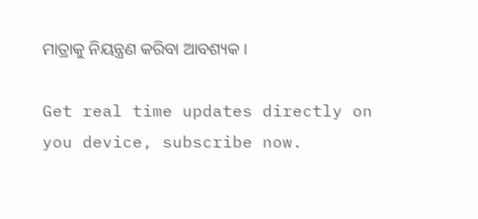ମାତ୍ରାକୁ ନିୟନ୍ତ୍ରଣ କରିବା ଆବଶ୍ୟକ ।

Get real time updates directly on you device, subscribe now.